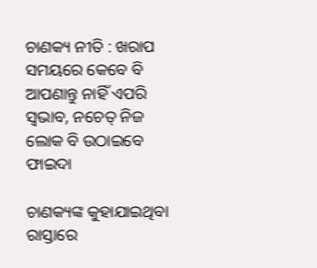ଚାଣକ୍ୟ ନୀତି : ଖରାପ ସମୟରେ କେବେ ବି ଆପଣାନ୍ତୁ ନାହିଁ ଏପରି ସ୍ୱଭାବ, ନଚେତ୍‌ ନିଜ ଲୋକ ବି ଉଠାଇବେ ଫାଇଦା

ଚାଣକ୍ୟଙ୍କ କୁହାଯାଇଥିବା ରାସ୍ତାରେ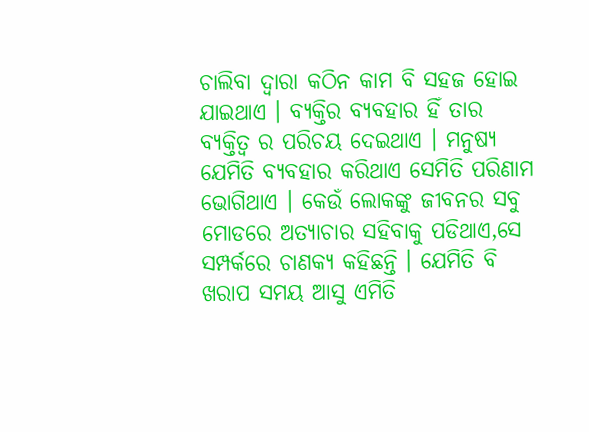ଚାଲିବା ଦ୍ୱାରା କଠିନ କାମ ବି ସହଜ ହୋଇ ଯାଇଥାଏ । ବ୍ୟକ୍ତିର ବ୍ୟବହାର ହିଁ ତାର ବ୍ୟକ୍ତିତ୍ୱ ର ପରିଚୟ ଦେଇଥାଏ । ମନୁଷ୍ୟ ଯେମିତି ବ୍ୟବହାର କରିଥାଏ ସେମିତି ପରିଣାମ ଭୋଗିଥାଏ । କେଉଁ ଲୋକଙ୍କୁ ଜୀବନର ସବୁ ମୋଡରେ ଅତ୍ୟାଚାର ସହିବାକୁ ପଡିଥାଏ,ସେ ସମ୍ପର୍କରେ ଚାଣକ୍ୟ କହିଛନ୍ତି । ଯେମିତି ବି ଖରାପ ସମୟ ଆସୁ ଏମିତି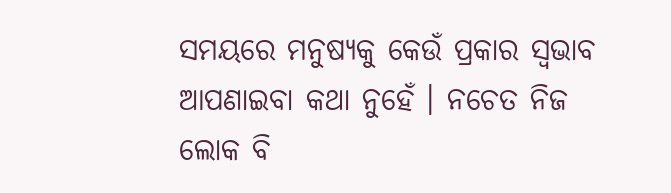ସମୟରେ ମନୁଷ୍ୟକୁ କେଉଁ ପ୍ରକାର ସ୍ୱଭାବ ଆପଣାଇବା କଥା ନୁହେଁ । ନଚେତ ନିଜ ଲୋକ ବି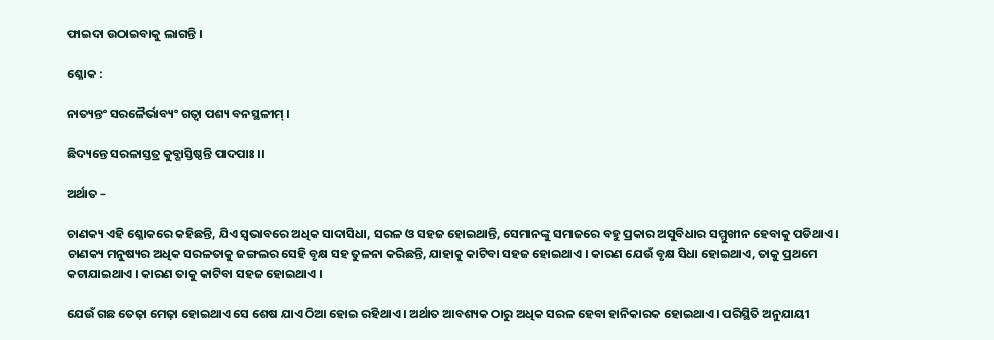ଫାଇଦା ଉଠାଇବାକୁ ଲାଗନ୍ତି ।

ଶ୍ଳୋକ :

ନାତ୍ୟନ୍ତଂ ସରଳୈର୍ଭାବ୍ୟଂ ଗତ୍ୱା ପଶ୍ୟ ବନସ୍ଥଳୀମ୍‌ ।

ଛିଦ୍ୟନ୍ତେ ସରଳାସ୍ତତ୍ର କୁବ୍ଗାସ୍ତିଷ୍ଠନ୍ତି ପାଦପାଃ ।।

ଅର୍ଥାତ –

ଚାଣକ୍ୟ ଏହି ଶ୍ଳୋକରେ କହିଛନ୍ତି, ଯିଏ ସ୍ୱଭାବରେ ଅଧିକ ସାଦାସିଧା, ସରଳ ଓ ସହଜ ହୋଇଥାନ୍ତି, ସେମାନଙ୍କୁ ସମାଜରେ ବହୁ ପ୍ରକାର ଅସୁବିଧାର ସମ୍ମୁଖୀନ ହେବାକୁ ପଡିଥାଏ । ଚାଣକ୍ୟ ମନୁଷ୍ୟର ଅଧିକ ସରଳତାକୁ ଜଙ୍ଗଲର ସେହି ବୃକ୍ଷ ସହ ତୁଳନା କରିଛନ୍ତି, ଯାହାକୁ କାଟିବା ସହଜ ହୋଇଥାଏ । କାରଣ ଯେଉଁ ବୃକ୍ଷ ସିଧା ହୋଇଥାଏ, ତାକୁ ପ୍ରଥମେ କଟାଯାଇଥାଏ । କାରଣ ତାକୁ କାଟିବା ସହଜ ହୋଇଥାଏ ।

ଯେଉଁ ଗଛ ତେଢ଼ା ମେଢ଼ା ହୋଇଥାଏ ସେ ଶେଷ ଯାଏ ଠିଆ ହୋଇ ରହିଥାଏ । ଅର୍ଥାତ ଆବଶ୍ୟକ ଠାରୁ ଅଧିକ ସରଳ ହେବା ହାନିକାରକ ହୋଇଥାଏ । ପରିସ୍ଥିତି ଅନୁଯାୟୀ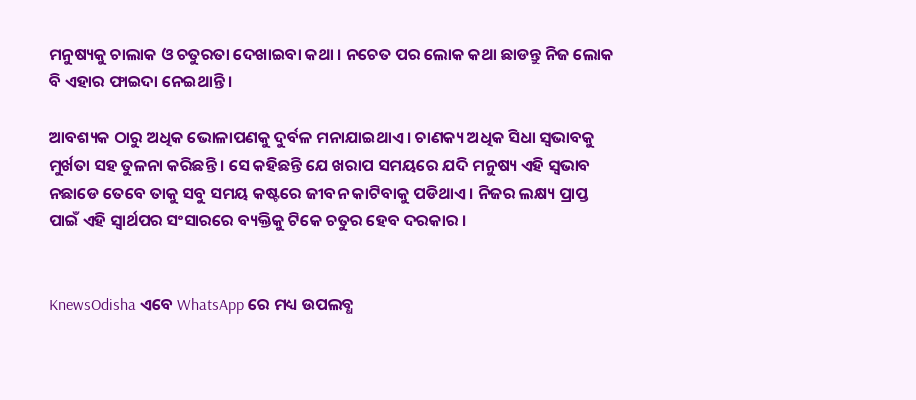ମନୁଷ୍ୟକୁ ଚାଲାକ ଓ ଚତୁରତା ଦେଖାଇବା କଥା । ନଚେତ ପର ଲୋକ କଥା ଛାଡନ୍ତୁ ନିଜ ଲୋକ ବି ଏହାର ଫାଇଦା ନେଇଥାନ୍ତି ।

ଆବଶ୍ୟକ ଠାରୁ ଅଧିକ ଭୋଳାପଣକୁ ଦୁର୍ବଳ ମନାଯାଇଥାଏ । ଚାଣକ୍ୟ ଅଧିକ ସିଧା ସ୍ୱଭାବକୁ ମୁର୍ଖତା ସହ ତୁଳନା କରିଛନ୍ତି । ସେ କହିଛନ୍ତି ଯେ ଖରାପ ସମୟରେ ଯଦି ମନୁଷ୍ୟ ଏହି ସ୍ୱଭାବ ନଛାଡେ ତେବେ ତାକୁ ସବୁ ସମୟ କଷ୍ଟରେ ଜୀବନ କାଟିବାକୁ ପଡିଥାଏ । ନିଜର ଲକ୍ଷ୍ୟ ପ୍ରାପ୍ତ ପାଇଁ ଏହି ସ୍ୱାର୍ଥପର ସଂସାରରେ ବ୍ୟକ୍ତିକୁ ଟିକେ ଚତୁର ହେବ ଦରକାର ।


KnewsOdisha ଏବେ WhatsApp ରେ ମଧ୍ୟ ଉପଲବ୍ଧ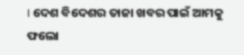। ଦେଶ ବିଦେଶର ତାଜା ଖବର ପାଇଁ ଆମକୁ ଫଲୋ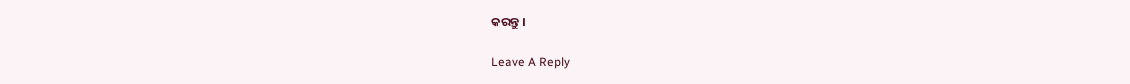କରନ୍ତୁ ।

Leave A Reply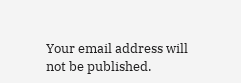Your email address will not be published.